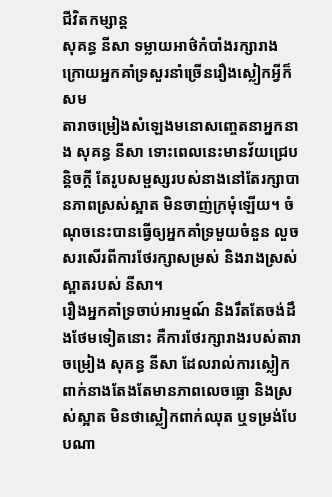ជីវិតកម្សាន្ដ
សុគន្ធ នីសា ទម្លាយអាថ៌កំបាំងរក្សារាង ក្រោយអ្នកគាំទ្រសួរនាំច្រើនរឿងស្លៀកអ្វីក៏សម
តារាចម្រៀងសំឡេងមនោសញ្ចេតនាអ្នកនាង សុគន្ធ នីសា ទោះពេលនេះមានវ័យជ្រេបន្តិចក្តី តែរូបសម្ផស្សរបស់នាងនៅតែរក្សាបានភាពស្រស់ស្អាត មិនចាញ់ក្រមុំឡើយ។ ចំណុចនេះបានធ្វើឲ្យអ្នកគាំទ្រមួយចំនួន លួចសរសើរពីការថែរក្សាសម្រស់ និងរាងស្រស់ស្អាតរបស់ នីសា។
រឿងអ្នកគាំទ្រចាប់អារម្មណ៍ និងរឹតតែចង់ដឹងថែមទៀតនោះ គឺការថែរក្សារាងរបស់តារាចម្រៀង សុគន្ធ នីសា ដែលរាល់ការស្លៀកពាក់នាងតែងតែមានភាពលេចធ្លោ និងស្រស់ស្អាត មិនថាស្លៀកពាក់ឈុត ឬទម្រង់បែបណា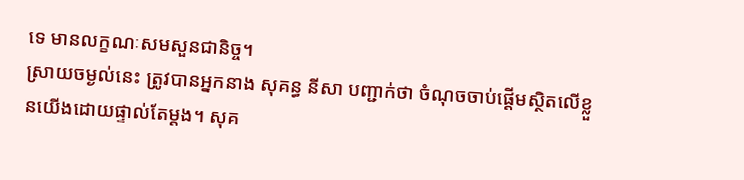ទេ មានលក្ខណៈសមសួនជានិច្ច។
ស្រាយចម្ងល់នេះ ត្រូវបានអ្នកនាង សុគន្ធ នីសា បញ្ជាក់ថា ចំណុចចាប់ផ្ដើមស្ថិតលើខ្លួនយើងដោយផ្ទាល់តែម្ដង។ សុគ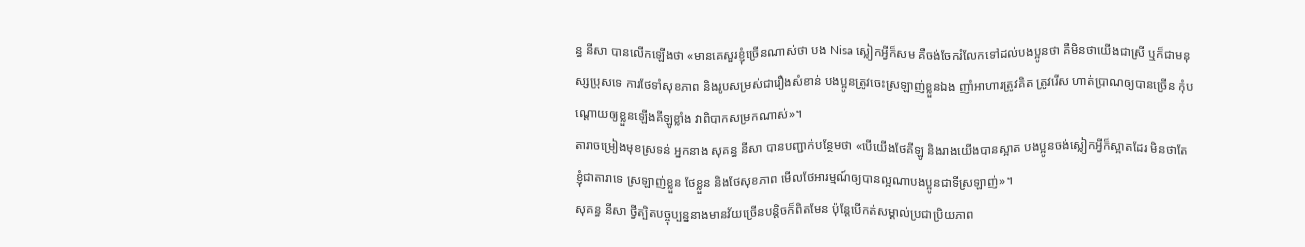ន្ធ នីសា បានលើកឡើងថា «មានគេសួរខ្ញុំច្រើនណាស់ថា បង Nisa ស្លៀកអ្វីក៏សម គឺចង់ចែករំលែកទៅដល់បងប្អូនថា គឺមិនថាយើងជាស្រី ឬក៏ជាមនុស្សប្រុសទេ ការថែទាំសុខភាព និងរូបសម្រស់ជារឿងសំខាន់ បងប្អូនត្រូវចេះស្រឡាញ់ខ្លួនឯង ញាំអាហារត្រូវគិត ត្រូវរើស ហាត់ប្រាណឲ្យបានច្រើន កុំបណ្តោយឲ្យខ្លួនឡើងគីឡូខ្លាំង វាពិបាកសម្រកណាស់»។
តារាចម្រៀងមុខស្រទន់ អ្នកនាង សុគន្ធ នីសា បានបញ្ជាក់បន្ថែមថា «បើយើងថែគីឡូ និងរាងយើងបានស្អាត បងប្អូនចង់ស្លៀកអ្វីក៏ស្អាតដែរ មិនថាតែខ្ញុំជាតារាទេ ស្រឡាញ់ខ្លួន ថែខ្លួន និងថែសុខភាព មើលថែអារម្មណ៍ឲ្យបានល្អណាបងប្អូនជាទីស្រឡាញ់»។
សុគន្ធ នីសា ថ្វីត្បិតបច្ចុប្បន្ននាងមានវ័យច្រើនបន្តិចក៏ពិតមែន ប៉ុន្តែបើកត់សម្គាល់ប្រជាប្រិយភាព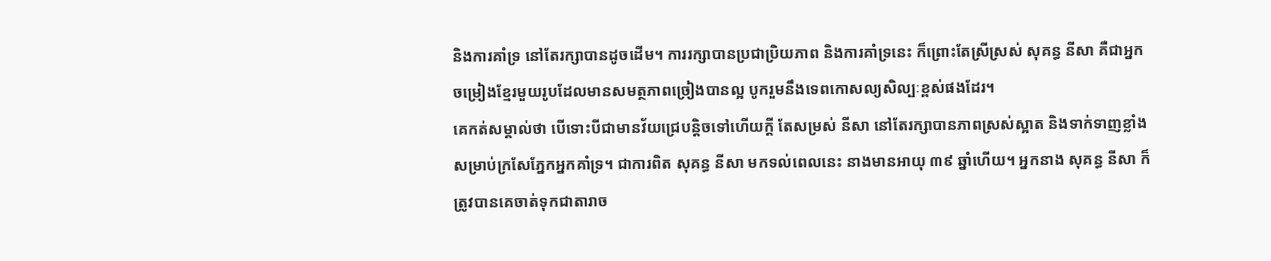និងការគាំទ្រ នៅតែរក្សាបានដូចដើម។ ការរក្សាបានប្រជាប្រិយភាព និងការគាំទ្រនេះ ក៏ព្រោះតែស្រីស្រស់ សុគន្ធ នីសា គឺជាអ្នកចម្រៀងខ្មែរមួយរូបដែលមានសមត្ថភាពច្រៀងបានល្អ បូករួមនឹងទេពកោសល្យសិល្បៈខ្ពស់ផងដែរ។
គេកត់សម្គាល់ថា បើទោះបីជាមានវ័យជ្រេបន្តិចទៅហើយក្តី តែសម្រស់ នីសា នៅតែរក្សាបានភាពស្រស់ស្អាត និងទាក់ទាញខ្លាំងសម្រាប់ក្រសែភ្នែកអ្នកគាំទ្រ។ ជាការពិត សុគន្ធ នីសា មកទល់ពេលនេះ នាងមានអាយុ ៣៩ ឆ្នាំហើយ។ អ្នកនាង សុគន្ធ នីសា ក៏ត្រូវបានគេចាត់ទុកជាតារាច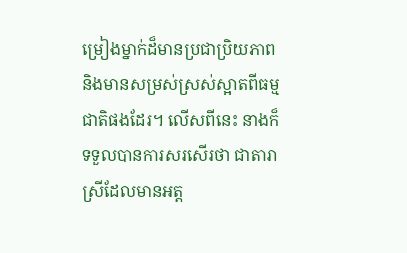ម្រៀងម្នាក់ដ៏មានប្រជាប្រិយភាព និងមានសម្រស់ស្រស់ស្អាតពីធម្មជាតិផងដែរ។ លើសពីនេះ នាងក៏ទទួលបានការសរសើរថា ជាតារាស្រីដែលមានអត្ត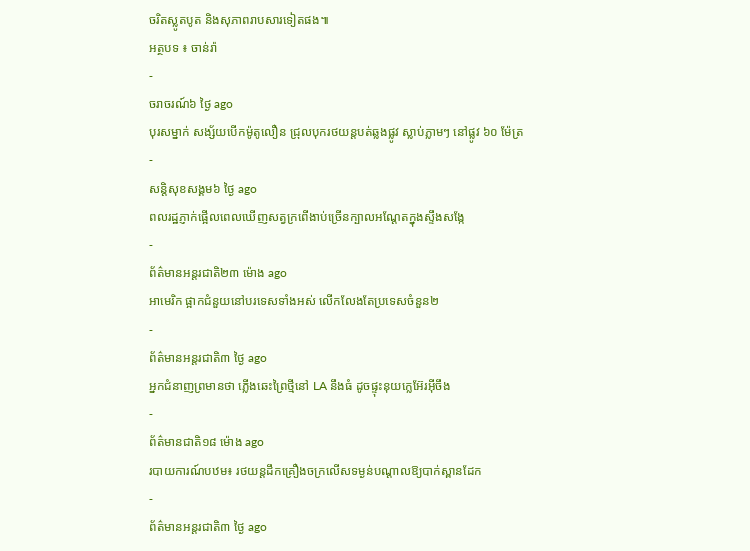ចរិតស្លូតបូត និងសុភាពរាបសារទៀតផង៕
អត្ថបទ ៖ ចាន់រ៉ា
-
ចរាចរណ៍៦ ថ្ងៃ ago
បុរសម្នាក់ សង្ស័យបើកម៉ូតូលឿន ជ្រុលបុករថយន្តបត់ឆ្លងផ្លូវ ស្លាប់ភ្លាមៗ នៅផ្លូវ ៦០ ម៉ែត្រ
-
សន្តិសុខសង្គម៦ ថ្ងៃ ago
ពលរដ្ឋភ្ញាក់ផ្អើលពេលឃើញសត្វក្រពើងាប់ច្រើនក្បាលអណ្ដែតក្នុងស្ទឹងសង្កែ
-
ព័ត៌មានអន្ដរជាតិ២៣ ម៉ោង ago
អាមេរិក ផ្អាកជំនួយនៅបរទេសទាំងអស់ លើកលែងតែប្រទេសចំនួន២
-
ព័ត៌មានអន្ដរជាតិ៣ ថ្ងៃ ago
អ្នកជំនាញព្រមានថា ភ្លើងឆេះព្រៃថ្មីនៅ LA នឹងធំ ដូចផ្ទុះនុយក្លេអ៊ែរអ៊ីចឹង
-
ព័ត៌មានជាតិ១៨ ម៉ោង ago
របាយការណ៍បឋម៖ រថយន្តដឹកគ្រឿងចក្រលើសទម្ងន់បណ្តាលឱ្យបាក់ស្ពានដែក
-
ព័ត៌មានអន្ដរជាតិ៣ ថ្ងៃ ago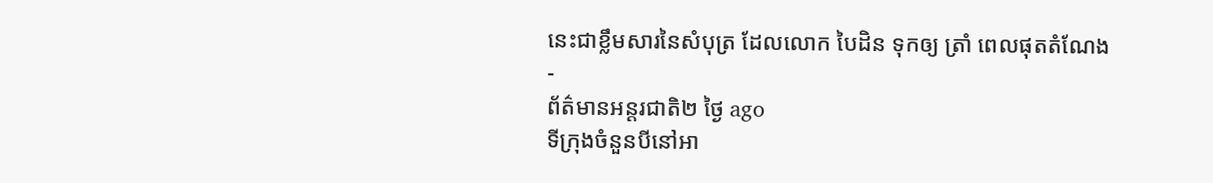នេះជាខ្លឹមសារនៃសំបុត្រ ដែលលោក បៃដិន ទុកឲ្យ ត្រាំ ពេលផុតតំណែង
-
ព័ត៌មានអន្ដរជាតិ២ ថ្ងៃ ago
ទីក្រុងចំនួនបីនៅអា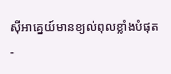ស៊ីអាគ្នេយ៍មានខ្យល់ពុលខ្លាំងបំផុត
-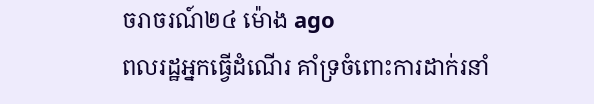ចរាចរណ៍២៤ ម៉ោង ago
ពលរដ្ឋអ្នកធ្វើដំណើរ គាំទ្រចំពោះការដាក់រនាំ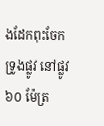ងដែកពុះចែកទ្រូងផ្លូវ នៅផ្លូវ ៦០ ម៉ែត្រ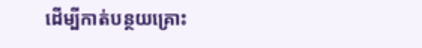ដើម្បីកាត់បន្ថយគ្រោះ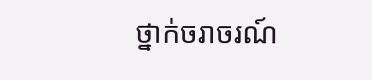ថ្នាក់ចរាចរណ៍